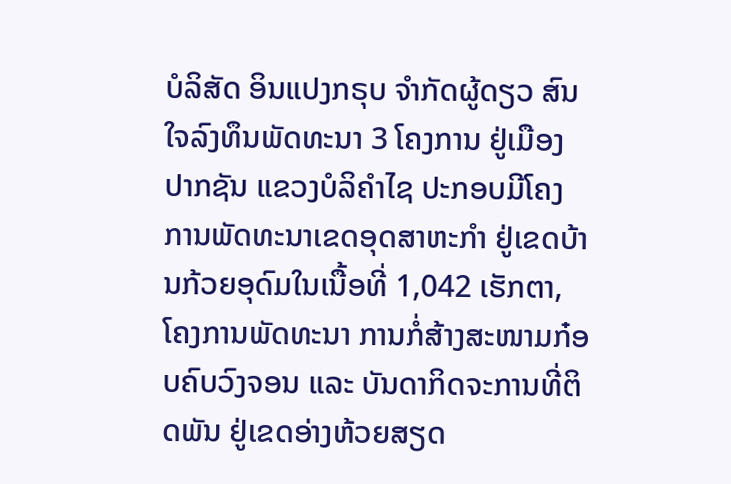ບໍລິສັດ ອິນແປງກຣຸບ ຈຳກັດຜູ້ດຽວ ສົນໃຈລົງທຶນພັດທະນາ 3 ໂຄງການ ຢູ່ເມືອງປາກຊັນ ແຂວງບໍລິຄໍາໄຊ ປະກອບມີໂຄງການພັດທະນາເຂດອຸດສາຫະກຳ ຢູ່ເຂດບ້ານກ້ວຍອຸດົມໃນເນື້ອທີ່ 1,042 ເຮັກຕາ, ໂຄງການພັດທະນາ ການກໍ່ສ້າງສະໜາມກ໋ອບຄົບວົງຈອນ ແລະ ບັນດາກິດຈະການທີ່ຕິດພັນ ຢູ່ເຂດອ່າງຫ້ວຍສຽດ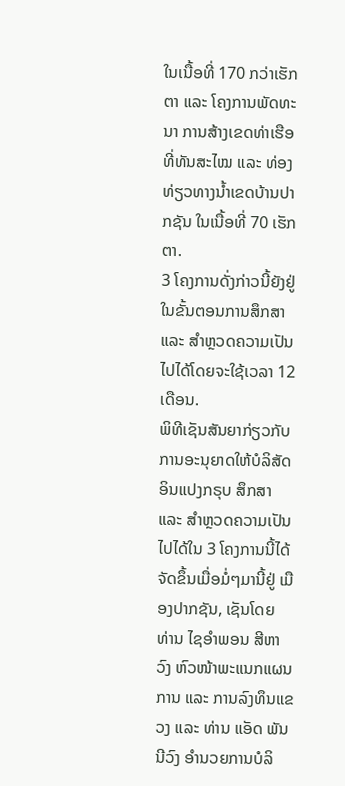ໃນເນື້ອທີ່ 170 ກວ່າເຮັກຕາ ແລະ ໂຄງການພັດທະນາ ການສ້າງເຂດທ່າເຮືອທີ່ທັນສະໄໝ ແລະ ທ່ອງທ່ຽວທາງນ້ຳເຂດບ້ານປາກຊັນ ໃນເນື້ອທີ່ 70 ເຮັກຕາ.
3 ໂຄງການດັ່ງກ່າວນີ້ຍັງຢູ່ໃນຂັ້ນຕອນການສຶກສາ ແລະ ສຳຫຼວດຄວາມເປັນໄປໄດ້ໂດຍຈະໃຊ້ເວລາ 12 ເດືອນ.
ພິທີເຊັນສັນຍາກ່ຽວກັບການອະນຸຍາດໃຫ້ບໍລິສັດ ອິນແປງກຣຸບ ສຶກສາ ແລະ ສຳຫຼວດຄວາມເປັນໄປໄດ້ໃນ 3 ໂຄງການນີ້ໄດ້ຈັດຂຶ້ນເມື່ອມໍ່ໆມານີ້ຢູ່ ເມືອງປາກຊັນ, ເຊັນໂດຍ ທ່ານ ໄຊອຳພອນ ສີຫາວົງ ຫົວໜ້າພະແນກແຜນການ ແລະ ການລົງທຶນແຂວງ ແລະ ທ່ານ ແອັດ ພັນນີວົງ ອໍານວຍການບໍລິ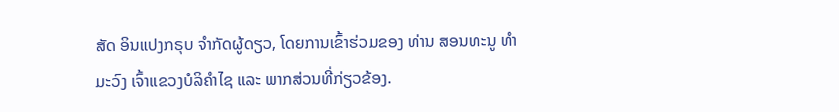ສັດ ອິນແປງກຣຸບ ຈຳກັດຜູ້ດຽວ, ໂດຍການເຂົ້າຮ່ວມຂອງ ທ່ານ ສອນທະນູ ທຳມະວົງ ເຈົ້າແຂວງບໍລິຄໍາໄຊ ແລະ ພາກສ່ວນທີ່ກ່ຽວຂ້ອງ.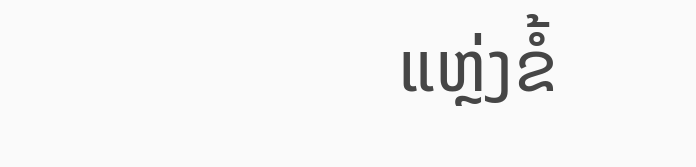ແຫຼ່ງຂໍ້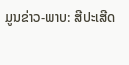ມູນຂ່າວ-ພາບ: ສີປະເສີດ